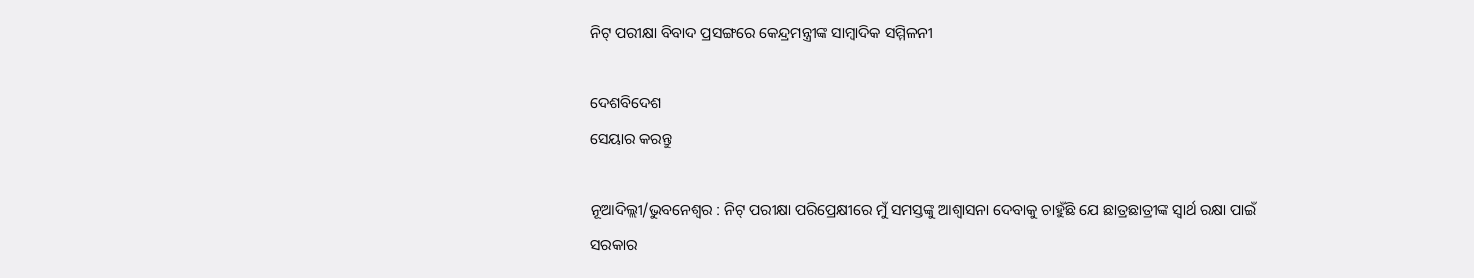ନିଟ୍ ପରୀକ୍ଷା ବିବାଦ ପ୍ରସଙ୍ଗରେ କେନ୍ଦ୍ରମନ୍ତ୍ରୀଙ୍କ ସାମ୍ବାଦିକ ସମ୍ମିଳନୀ

ଦେଶବିଦେଶ
ସେୟାର କରନ୍ତୁ

ନୂଆଦିଲ୍ଲୀ/ଭୁବନେଶ୍ୱର : ନିଟ୍ ପରୀକ୍ଷା ପରିପ୍ରେକ୍ଷୀରେ ମୁଁ ସମସ୍ତଙ୍କୁ ଆଶ୍ୱାସନା ଦେବାକୁ ଚାହୁଁଛି ଯେ ଛାତ୍ରଛାତ୍ରୀଙ୍କ ସ୍ୱାର୍ଥ ରକ୍ଷା ପାଇଁ ସରକାର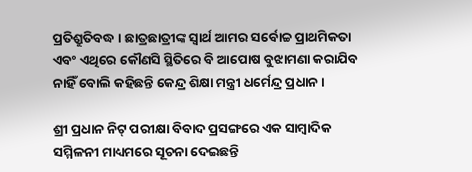ପ୍ରତିଶ୍ରୁତିବଦ୍ଧ । ଛାତ୍ରଛାତ୍ରୀଙ୍କ ସ୍ୱାର୍ଥ ଆମର ସର୍ବୋଚ୍ଚ ପ୍ରାଥମିକତା ଏବଂ ଏଥିରେ କୌଣସି ସ୍ଥିତିରେ ବି ଆପୋଷ ବୁଝାମଣା କରାଯିବ ନାହିଁ ବୋଲି କହିଛନ୍ତି କେନ୍ଦ୍ର ଶିକ୍ଷା ମନ୍ତ୍ରୀ ଧର୍ମେନ୍ଦ୍ର ପ୍ରଧାନ ।

ଶ୍ରୀ ପ୍ରଧାନ ନିଟ୍ ପରୀକ୍ଷା ବିବାଦ ପ୍ରସଙ୍ଗରେ ଏକ ସାମ୍ବାଦିକ ସମ୍ମିଳନୀ ମାଧ୍ୟମରେ ସୂଚନା ଦେଇଛନ୍ତି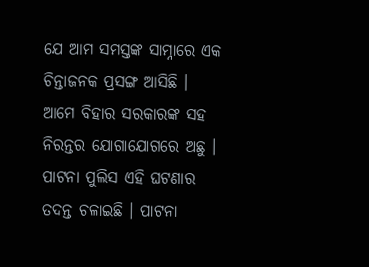ଯେ ଆମ ସମସ୍ତଙ୍କ ସାମ୍ନାରେ ଏକ ଚିନ୍ତାଜନକ ପ୍ରସଙ୍ଗ ଆସିଛି । ଆମେ ବିହାର ସରକାରଙ୍କ ସହ ନିରନ୍ତର ଯୋଗାଯୋଗରେ ଅଛୁ । ପାଟନା ପୁଲିସ ଏହି ଘଟଣାର ତଦନ୍ତ ଚଳାଇଛି । ପାଟନା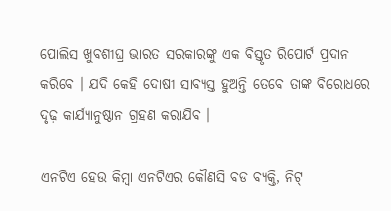ପୋଲିସ ଖୁବଶୀଘ୍ର ଭାରତ ସରକାରଙ୍କୁ ଏକ ବିସ୍ତୃତ ରିପୋର୍ଟ ପ୍ରଦାନ କରିବେ । ଯଦି କେହି ଦୋଷୀ ସାବ୍ୟସ୍ତ ହୁଅନ୍ତି ତେବେ ତାଙ୍କ ବିରୋଧରେ ଦୃଢ଼ କାର୍ଯ୍ୟାନୁଷ୍ଠାନ ଗ୍ରହଣ କରାଯିବ ।

ଏନଟିଏ ହେଉ କିମ୍ବା ଏନଟିଏର କୌଣସି ବଡ ବ୍ୟକ୍ତି, ନିଟ୍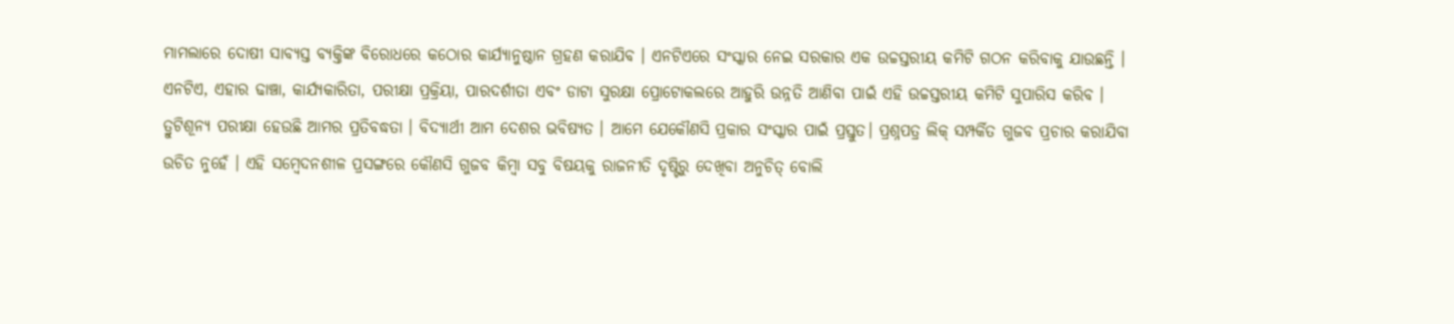ମାମଲାରେ ଦୋଷୀ ସାବ୍ୟସ୍ତ ବ୍ୟକ୍ତିଙ୍କ ବିରୋଧରେ କଠୋର କାର୍ଯ୍ୟାନୁଷ୍ଠାନ ଗ୍ରହଣ କରାଯିବ । ଏନଟିଏରେ ସଂସ୍କାର ନେଇ ସରକାର ଏକ ଉଚ୍ଚସ୍ତରୀୟ କମିଟି ଗଠନ କରିବାକୁ ଯାଉଛନ୍ତି । ଏନଟିଏ, ଏହାର ଢାଞ୍ଚା, କାର୍ଯ୍ୟକାରିତା, ପରୀକ୍ଷା ପ୍ରକ୍ରିୟା, ପାରଦର୍ଶୀତା ଏବଂ ଡାଟା ସୁରକ୍ଷା ପ୍ରୋଟୋକଲରେ ଆହୁରି ଉନ୍ନତି ଆଣିବା ପାଇଁ ଏହି ଉଚ୍ଚସ୍ତରୀୟ କମିଟି ସୁପାରିସ କରିବ । ତ୍ରୁଟିଶୂନ୍ୟ ପରୀକ୍ଷା ହେଉଛି ଆମର ପ୍ରତିବଦ୍ଧତା । ବିଦ୍ୟାର୍ଥୀ ଆମ ଦେଶର ଭବିଷ୍ୟତ । ଆମେ ଯେକୌଣସି ପ୍ରକାର ସଂସ୍କାର ପାଇଁ ପ୍ରସ୍ତୁତ। ପ୍ରଶ୍ନପତ୍ର ଲିକ୍ ସମ୍ପର୍କିତ ଗୁଜବ ପ୍ରଚାର କରାଯିବା ଉଚିତ ନୁହେଁ । ଏହି ସମ୍ବେଦନଶୀଳ ପ୍ରସଙ୍ଗରେ କୌଣସି ଗୁଜବ କିମ୍ବା ସବୁ ବିଷୟକୁ ରାଜନୀତି ଦୃଷ୍ଟିରୁ ଦେଖିବା ଅନୁଚିତ୍ ବୋଲି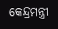କେନ୍ଦ୍ରମନ୍ତ୍ରୀ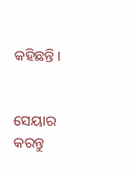କହିଛନ୍ତି ।


ସେୟାର କରନ୍ତୁ